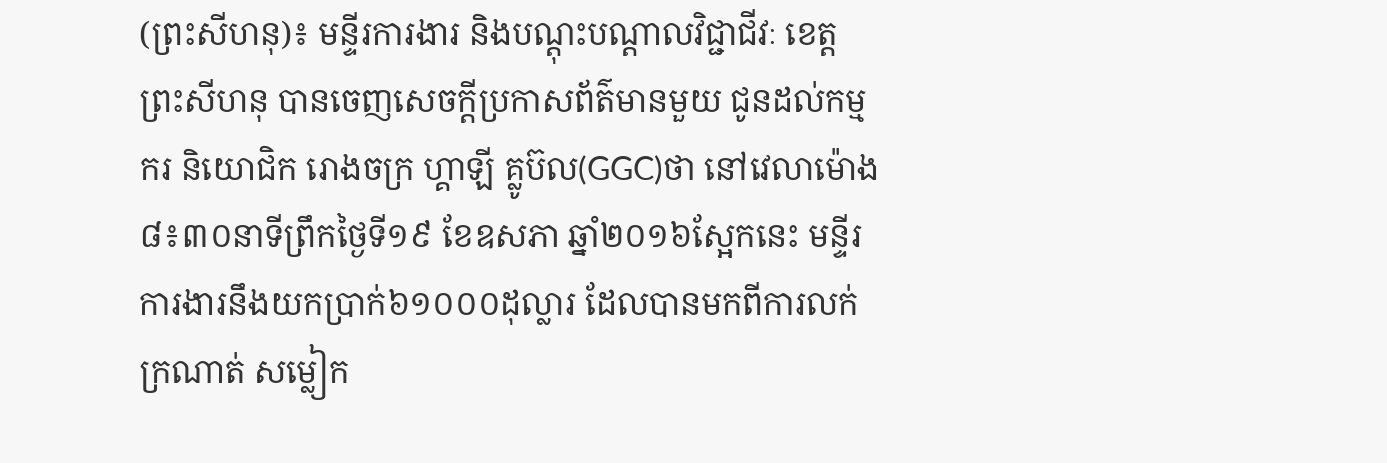(ព្រះសីហនុ)៖ មន្ទីរការងារ និងបណ្តុះបណ្តាលវិជ្ជាជីវៈ ខេត្តព្រះសីហនុ បានចេញសេចក្តីប្រកាសព័ត៌មានមួយ ជូនដល់កម្មករ និយោជិក រោងចក្រ ហ្គាឡី គ្លូប៊ល(GGC)ថា នៅវេលាម៉ោង ៨៖៣០នាទីព្រឹកថ្ងៃទី១៩ ខែឧសភា ឆ្នាំ២០១៦ស្អែកនេះ មន្ទីរការងារនឹងយកប្រាក់៦១០០០ដុល្លារ ដែលបានមកពីការលក់ក្រណាត់ សម្លៀក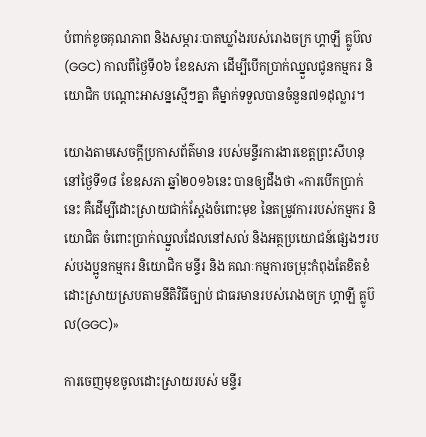បំពាក់ខូចគុណភាព និងសម្ភារៈបាតឃ្លាំងរបស់រោងចក្រ ហ្គាឡី គ្លូប៊ល(GGC) កាលពីថ្ងៃទី០៦ ខែឧសភា ដើម្បីបើកប្រាក់ឈ្នួលជូនកម្មករ និយោជិក បណ្តោះអាសន្នស្មើៗគ្នា គឺម្នាក់ទទួលបានចំនួន៧១ដុល្លារ។

យោងតាមសេចក្តីប្រកាសព័ត៌មាន របស់មន្ទីរការងារខេត្តព្រះសីហនុ នៅថ្ងៃទី១៨ ខែឧសភា ឆ្នាំ២០១៦នេះ បានឲ្យដឹងថា «ការបើកប្រាក់នេះ គឺដើម្បីដោះស្រាយជាក់ស្តែងចំពោះមុខ នៃតម្រូវការរបស់កម្មករ និយោជិត ចំពោះប្រាក់ឈ្នួលដែលនៅសល់ និងអត្ថប្រយោជន៍ផ្សេងៗរបស់បងប្អូនកម្មករ និយោជិក មន្ទីរ និង គណៈកម្មការចម្រុះកំពុងតែខិតខំដោះស្រាយស្របតាមនីតិវិធីច្បាប់ ជាធរមានរបស់រោងចក្រ ហ្គាឡី គ្លូប៊ល(GGC)»

ការចេញមុខចូលដោះស្រាយរបស់ មន្ទីរ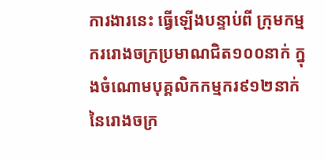ការងារនេះ ធ្វើឡើងបន្ទាប់ពី ក្រុមកម្មកររោងចក្រប្រមាណជិត១០០នាក់ ក្នុងចំណោមបុគ្គលិកកម្មករ៩១២នាក់ នៃរោងចក្រ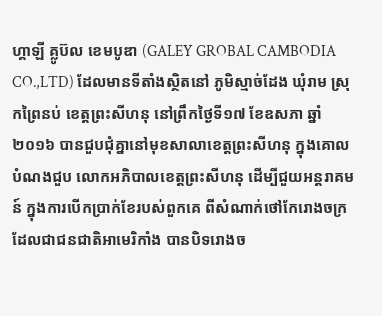ហ្គាឡី គ្លូប៊ល ខេមបូឌា (GALEY GROBAL CAMBODIA CO.,LTD) ដែលមានទីតាំងស្ថិតនៅ ភូមិស្មាច់ដែង ឃុំរាម ស្រុកព្រៃនប់ ខេត្តព្រះសីហនុ នៅព្រឹកថ្ងៃទី១៧ ខែឧសភា ឆ្នាំ២០១៦ បានជួបជុំគ្នានៅមុខសាលាខេត្តព្រះសីហនុ ក្នុងគោលបំណងជួប លោកអភិបាលខេត្តព្រះសីហនុ ដើម្បីជួយអន្តរាគមន៍ ក្នុងការបើកប្រាក់ខែរបស់ពួកគេ ពីសំណាក់ថៅកែរោងចក្រ ដែលជាជនជាតិអាមេរិកាំង បានបិទរោងច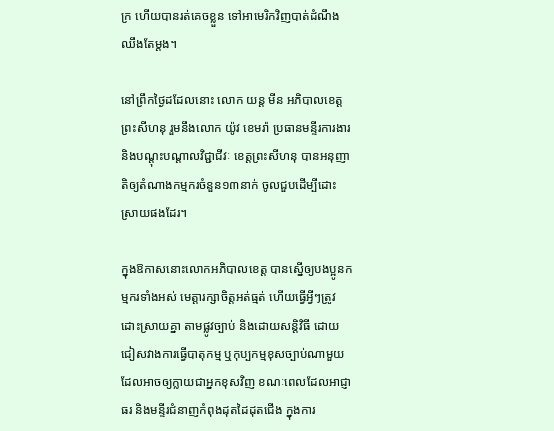ក្រ ហើយបានរត់គេចខ្លួន ទៅអាមេរិកវិញបាត់ដំណឹងឈឹងតែម្តង។

នៅព្រឹកថ្ងៃដដែលនោះ លោក យន្ត មីន អភិបាលខេត្តព្រះសីហនុ រួមនឹងលោក យ៉ូវ ខេមរ៉ា ប្រធានមន្ទីរការងារ និងបណ្តុះបណ្តាលវិជ្ជាជីវៈ ខេត្តព្រះសីហនុ បានអនុញាតិឲ្យតំណាងកម្មករចំនួន១៣នាក់ ចូលជួបដើម្បីដោះស្រាយផងដែរ។

ក្នុងឱកាសនោះលោកអភិបាលខេត្ត បានស្នើឲ្យបងប្អូនកម្មករទាំងអស់ មេត្តារក្សាចិត្តអត់ធ្មត់ ហើយធ្វើអ្វីៗត្រូវដោះស្រាយគ្នា តាមផ្លូវច្បាប់ និងដោយសន្តិវិធី ដោយជៀសវាងការធ្វើបាតុកម្ម ឬកុប្បកម្មខុសច្បាប់ណាមួយ ដែលអាចឲ្យក្លាយជាអ្នកខុសវិញ ខណៈពេលដែលអាជ្ញាធរ និងមន្ទីរជំនាញកំពុងដុតដៃដុតជើង ក្នុងការ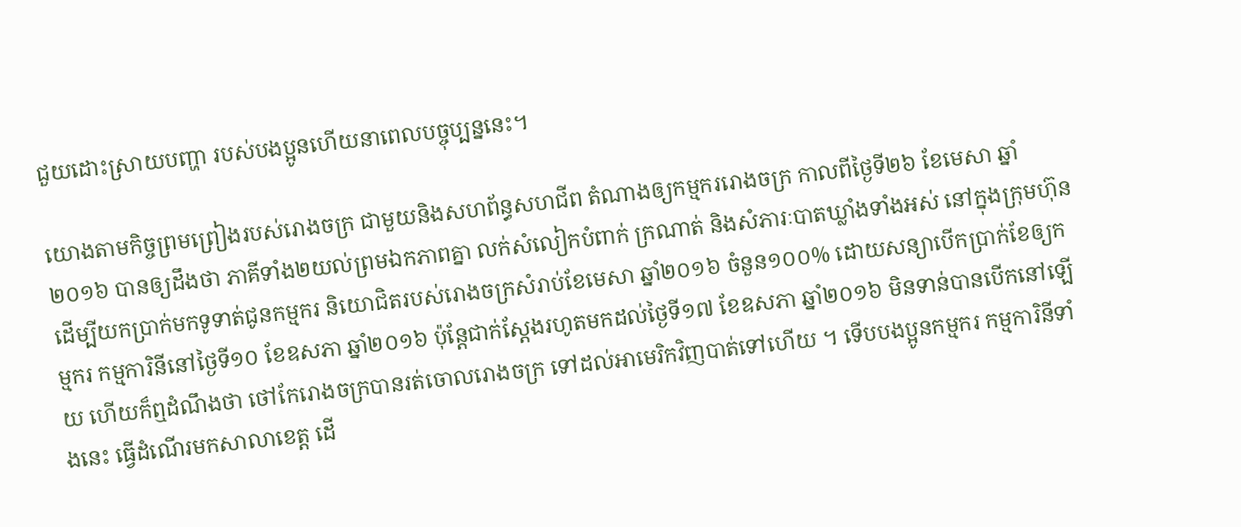ជួយដោះស្រាយបញ្ហា របស់បងប្អូនហើយនាពេលបច្ចុប្បន្ននេះ។

យោងតាមកិច្ចព្រមព្រៀងរបស់រោងចក្រ ជាមួយនិងសហព័ន្ធសហជីព តំណាងឲ្យកម្មកររោងចក្រ កាលពីថ្ងៃទី២៦ ខែមេសា ឆ្នាំ២០១៦ បានឲ្យដឹងថា ភាគីទាំង២យល់ព្រមឯកភាពគ្នា លក់សំលៀកបំពាក់ ក្រណាត់ និងសំភារៈបាតឃ្លាំងទាំងអស់ នៅក្នុងក្រុមហ៊ុន ដើម្បីយកប្រាក់មកទូទាត់ជូនកម្មករ និយោជិតរបស់រោងចក្រសំរាប់ខែមេសា ឆ្នាំ២០១៦ ចំនួន១០០% ដោយសន្យាបើកប្រាក់ខែឲ្យកម្មករ កម្មការិនីនៅថ្ងៃទី១០ ខែឧសភា ឆ្នាំ២០១៦ ប៉ុន្តែជាក់ស្តែងរហូតមកដល់ថ្ងៃទី១៧ ខែឧសភា ឆ្នាំ២០១៦ មិនទាន់បានបើកនៅឡើយ ហើយក៏ឮដំណឹងថា ថៅកែរោងចក្របានរត់ចោលរោងចក្រ ទៅដល់អាមេរិកវិញបាត់ទៅហើយ ។ ទើបបងប្អូនកម្មករ កម្មការិនីទាំងនេះ ធ្វើដំណើរមកសាលាខេត្ត ដើ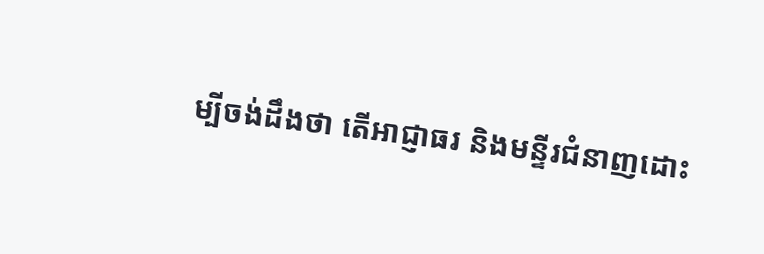ម្បីចង់ដឹងថា តើអាជ្ញាធរ និងមន្ទីរជំនាញដោះ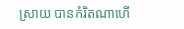ស្រាយ បានកំរិតណាហើ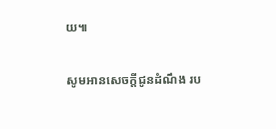យ៕

សូមអានសេចក្តីជូនដំណឹង រប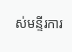ស់មន្ទីរការ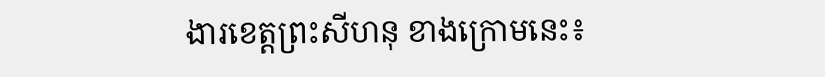ងារខេត្តព្រះសីហនុ ខាងក្រោមនេះ៖